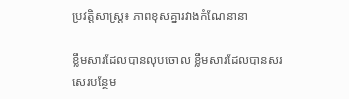ប្រវត្តិសាស្ត្រ៖ ភាពខុសគ្នារវាងកំណែនានា

ខ្លឹមសារដែលបានលុបចោល ខ្លឹមសារដែលបានសរសេរបន្ថែម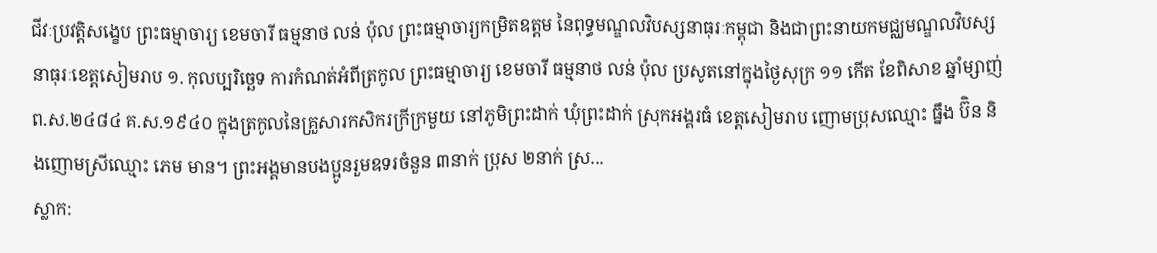ជីវៈប្រវត្តិសង្ខេប ព្រះធម្មាចារ្យ ខេមចារី ធម្មនាថ លន់ ប៉ុល ព្រះធម្មាចារ្យកម្រិតឧត្តម នៃពុទ្ធមណ្ឌលវិបស្សនាធុរៈកម្ពុជា និងជាព្រះនាយកមជ្ឈមណ្ឌលវិបស្សនាធុរៈខេត្តសៀមរាប ១. កុលប្បរិច្ឆេទ ការកំណត់អំពីត្រកូល ព្រះធម្មាចារ្យ ខេមចារី ធម្មនាថ លន់ ប៉ុល ប្រសូតនៅក្នុងថ្ងៃសុក្រ ១១ កើត ខែពិសាខ ឆ្នាំម្សាញ់ ព.ស.២៤៨៤ គ.ស.១៩៤០ ក្នុងត្រកូលនៃគ្រួសារកសិករក្រីក្រមួយ នៅភូមិព្រះដាក់ ឃុំព្រះដាក់ ស្រុកអង្គរធំ ខេត្តសៀមរាប ញោមប្រុសឈ្មោះ ធ្នឹង ប៊ិន និងញោមស្រីឈ្មោះ ភេម មាន។ ព្រះអង្គមានបងប្អូនរួមឧទរចំនួន ៣នាក់ ប្រុស ២នាក់ ស្រ...
ស្លាក: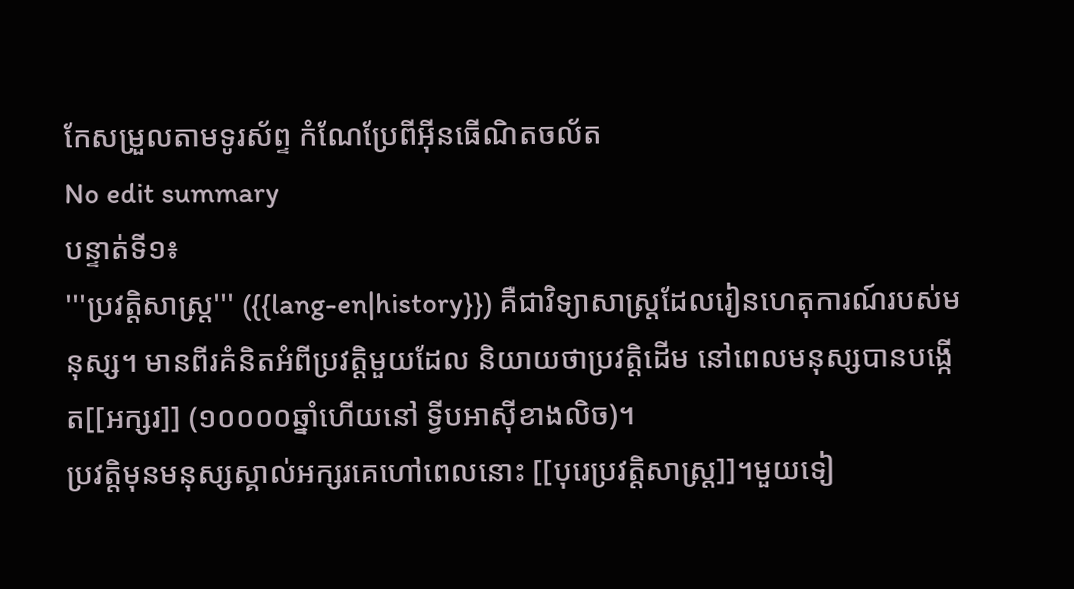កែសម្រួលតាមទូរស័ព្ទ កំណែប្រែពីអ៊ីនធើណិតចល័ត
No edit summary
បន្ទាត់ទី១៖
'''ប្រវត្ដិសាស្ត្រ''' ({{lang-en|history}}) គឺជាវិទ្យាសាស្ដ្រដែលរៀនហេតុការណ៍របស់មនុស្ស។ មានពីរគំនិតអំពីប្រវត្តិមួយដែល និយាយថាប្រវត្តិដើម នៅពេលមនុស្សបានបង្កើត[[អក្សរ]] (១០០០០ឆ្នាំហើយនៅ ទ្វីបអាស៊ីខាងលិច)។
ប្រវត្តិមុនមនុស្សស្គាល់អក្សរគេហៅពេលនោះ [[បុរេប្រវត្តិសាស្ដ្រ]]។មួយទៀ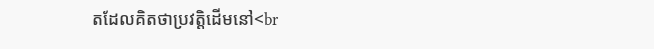តដែលគិតថាប្រវត្តិដើមនៅ<br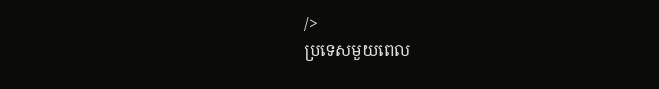/>
ប្រទេសមួយពេល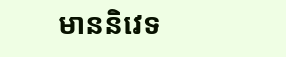មាននិវេទ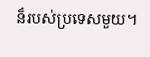ន៏របស់ប្រទេសមួយ។